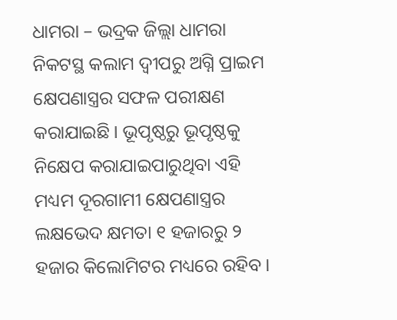ଧାମରା – ଭଦ୍ରକ ଜିଲ୍ଲା ଧାମରା ନିକଟସ୍ଥ କଲାମ ଦ୍ବୀପରୁ ଅଗ୍ନି ପ୍ରାଇମ କ୍ଷେପଣାସ୍ତ୍ରର ସଫଳ ପରୀକ୍ଷଣ କରାଯାଇଛି । ଭୂପୃଷ୍ଠରୁ ଭୂପୃଷ୍ଠକୁ ନିକ୍ଷେପ କରାଯାଇପାରୁଥିବା ଏହି ମଧ୍ୟମ ଦୂରଗାମୀ କ୍ଷେପଣାସ୍ତ୍ରର ଲକ୍ଷଭେଦ କ୍ଷମତା ୧ ହଜାରରୁ ୨ ହଜାର କିଲୋମିଟର ମଧ୍ୟରେ ରହିବ ।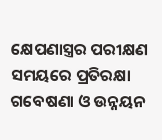କ୍ଷେପଣାସ୍ତ୍ରର ପରୀକ୍ଷଣ ସମୟରେ ପ୍ରତିରକ୍ଷା ଗବେଷଣା ଓ ଉନ୍ନୟନ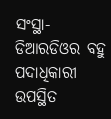ସଂସ୍ଥା- ଡିଆରଡିଓର ବହୁ ପଦାଧିକାରୀ ଉପସ୍ଥିତ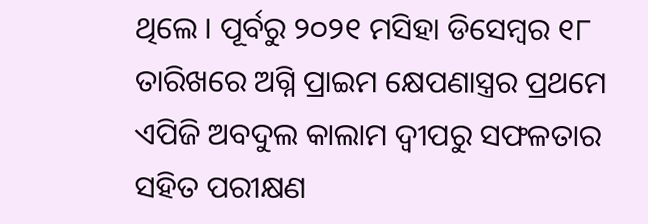ଥିଲେ । ପୂର୍ବରୁ ୨୦୨୧ ମସିହା ଡିସେମ୍ବର ୧୮ ତାରିଖରେ ଅଗ୍ନି ପ୍ରାଇମ କ୍ଷେପଣାସ୍ତ୍ରର ପ୍ରଥମେ ଏପିଜି ଅବଦୁଲ କାଲାମ ଦ୍ବୀପରୁ ସଫଳତାର ସହିତ ପରୀକ୍ଷଣ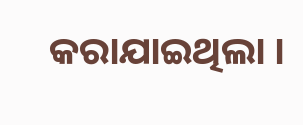କରାଯାଇଥିଲା ।